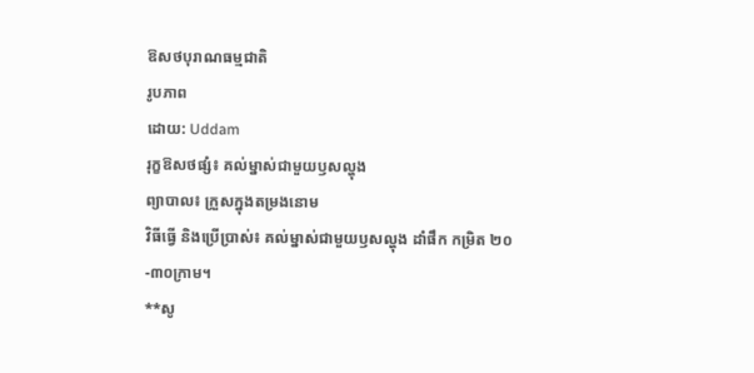ឱសថបុរាណធម្មជាតិ
រូបភាព
ដោយ: Uddam
រុក្ខឱសថផ្សំ៖ គល់ម្នាស់ជាមួយឫសល្ហុង
ព្យាបាល៖ ក្រួសក្នុងតម្រងនោម
វិធីធ្វើ និងប្រើប្រាស់៖ គល់ម្នាស់ជាមួយឫសល្ហុង ដាំផឹក កម្រិត ២០-៣០ក្រាម។
**សូ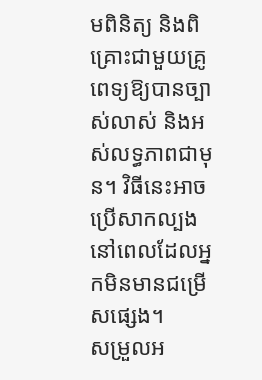មពិនិត្យ និងពិគ្រោះជាមួយគ្រូពេទ្យឱ្យបានច្បាស់លាស់ និងអស់លទ្ធភាពជាមុន។ វិធីនេះអាចប្រើសាកល្បងនៅពេលដែលអ្នកមិនមានជម្រើសផ្សេង។
សម្រួលអ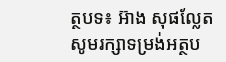ត្ថបទ៖ អ៊ាង សុផល្លែត
សូមរក្សាទម្រង់អត្ថប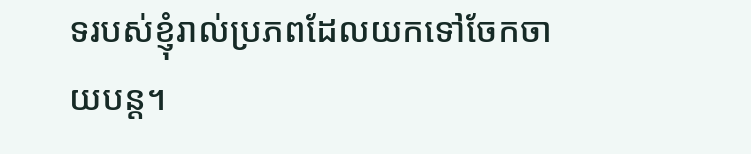ទរបស់ខ្ញុំរាល់ប្រភពដែលយកទៅចែកចាយបន្ត។